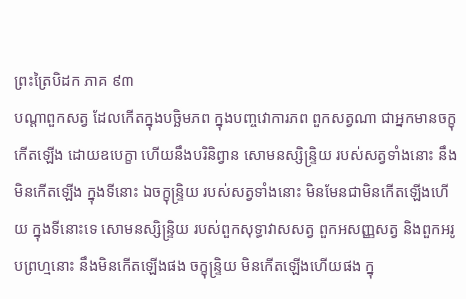ព្រះត្រៃបិដក ភាគ ៩៣
បណ្តាពួកសត្វ ដែលកើតក្នុងបច្ឆិមភព ក្នុងបញ្ចវោការភព ពួកសត្វណា ជាអ្នកមានចក្ខុ កើតឡើង ដោយឧបេក្ខា ហើយនឹងបរិនិព្វាន សោមនស្សិន្ទ្រិយ របស់សត្វទាំងនោះ នឹងមិនកើតឡើង ក្នុងទីនោះ ឯចក្ខុន្ទ្រិយ របស់សត្វទាំងនោះ មិនមែនជាមិនកើតឡើងហើយ ក្នុងទីនោះទេ សោមនស្សិន្ទ្រិយ របស់ពួកសុទ្ធាវាសសត្វ ពួកអសញ្ញសត្វ និងពួកអរូបព្រហ្មនោះ នឹងមិនកើតឡើងផង ចក្ខុន្ទ្រិយ មិនកើតឡើងហើយផង ក្នុ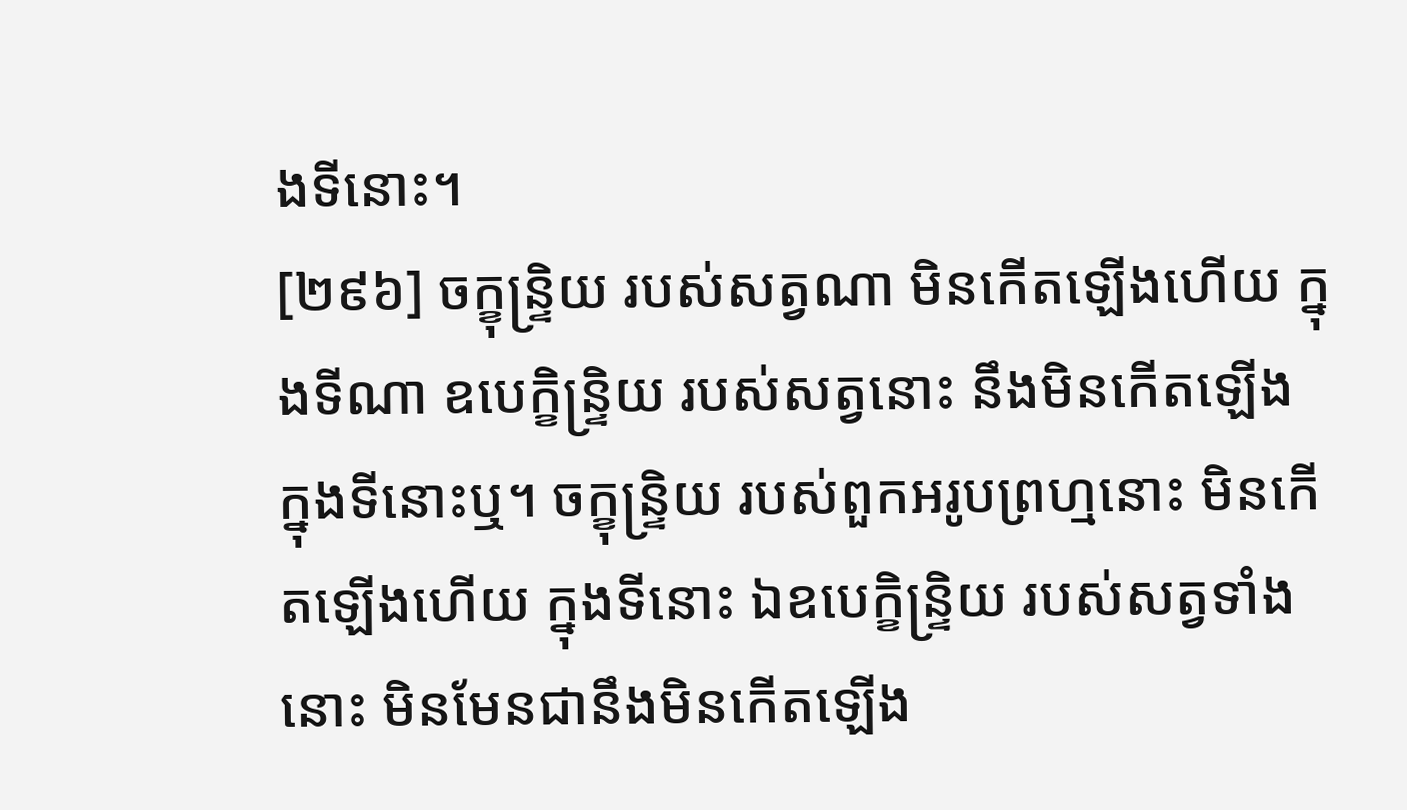ងទីនោះ។
[២៩៦] ចក្ខុន្ទ្រិយ របស់សត្វណា មិនកើតឡើងហើយ ក្នុងទីណា ឧបេក្ខិន្ទ្រិយ របស់សត្វនោះ នឹងមិនកើតឡើង ក្នុងទីនោះឬ។ ចក្ខុន្ទ្រិយ របស់ពួកអរូបព្រហ្មនោះ មិនកើតឡើងហើយ ក្នុងទីនោះ ឯឧបេក្ខិន្ទ្រិយ របស់សត្វទាំងនោះ មិនមែនជានឹងមិនកើតឡើង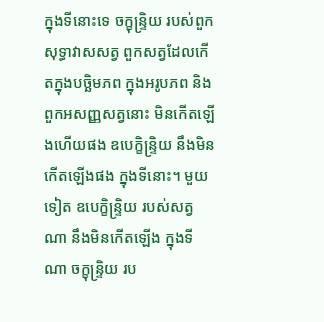ក្នុងទីនោះទេ ចក្ខុន្ទ្រិយ របស់ពួកសុទ្ធាវាសសត្វ ពួកសត្វដែលកើតក្នុងបច្ឆិមភព ក្នុងអរូបភព និងពួកអសញ្ញសត្វនោះ មិនកើតឡើងហើយផង ឧបេក្ខិន្ទ្រិយ នឹងមិនកើតឡើងផង ក្នុងទីនោះ។ មួយទៀត ឧបេក្ខិន្ទ្រិយ របស់សត្វណា នឹងមិនកើតឡើង ក្នុងទីណា ចក្ខុន្ទ្រិយ រប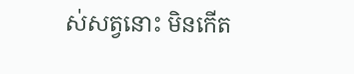ស់សត្វនោះ មិនកើត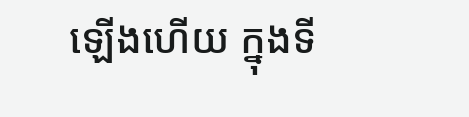ឡើងហើយ ក្នុងទី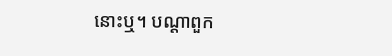នោះឬ។ បណ្តាពួក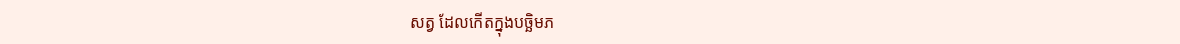សត្វ ដែលកើតក្នុងបច្ឆិមភ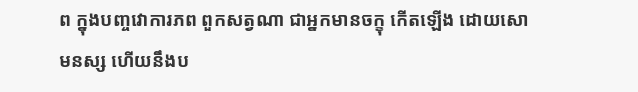ព ក្នុងបញ្ចវោការភព ពួកសត្វណា ជាអ្នកមានចក្ខុ កើតឡើង ដោយសោមនស្ស ហើយនឹងប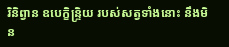រិនិព្វាន ឧបេក្ខិន្ទ្រិយ របស់សត្វទាំងនោះ នឹងមិន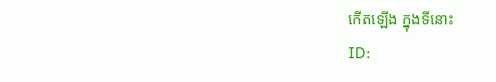កើតឡើង ក្នុងទីនោះ
ID: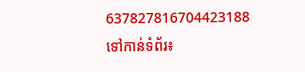637827816704423188
ទៅកាន់ទំព័រ៖